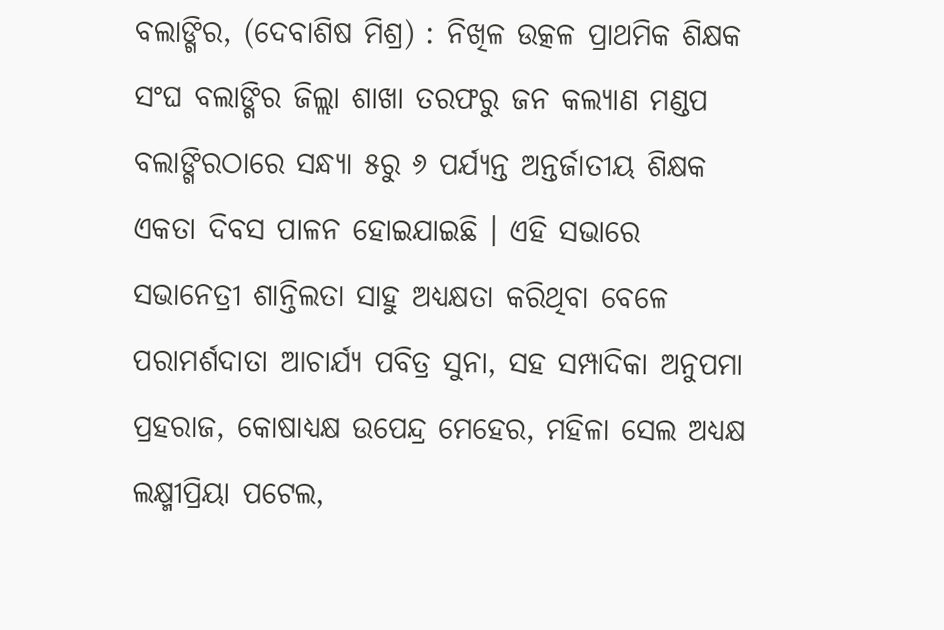ବଲାଙ୍ଗିର, (ଦେବାଶିଷ ମିଶ୍ର) : ନିଖିଳ ଉତ୍କଳ ପ୍ରାଥମିକ ଶିକ୍ଷକ ସଂଘ ବଲାଙ୍ଗିର ଜିଲ୍ଲା ଶାଖା ତରଫରୁ ଜନ କଲ୍ୟାଣ ମଣ୍ଡପ ବଲାଙ୍ଗିରଠାରେ ସନ୍ଧ୍ୟା ୫ରୁ ୬ ପର୍ଯ୍ୟନ୍ତ ଅନ୍ତର୍ଜାତୀୟ ଶିକ୍ଷକ ଏକତା ଦିବସ ପାଳନ ହୋଇଯାଇଛି । ଏହି ସଭାରେ ସଭାନେତ୍ରୀ ଶାନ୍ତିଲତା ସାହୁ ଅଧ୍ୟକ୍ଷତା କରିଥିବା ବେଳେ ପରାମର୍ଶଦାତା ଆଚାର୍ଯ୍ୟ ପବିତ୍ର ସୁନା, ସହ ସମ୍ପାଦିକା ଅନୁପମା ପ୍ରହରାଜ, କୋଷାଧ୍ୟକ୍ଷ ଉପେନ୍ଦ୍ର ମେହେର, ମହିଳା ସେଲ ଅଧ୍ୟକ୍ଷ ଲକ୍ଷ୍ମୀପ୍ରିୟା ପଟେଲ,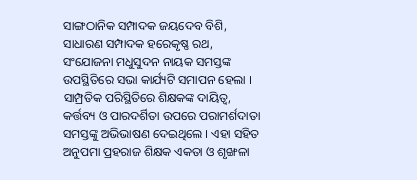ସାଙ୍ଗଠାନିକ ସମ୍ପାଦକ ଜୟଦେବ ବିଶି, ସାଧାରଣ ସମ୍ପାଦକ ହରେକୃଷ୍ଣ ରଥ, ସଂଯୋଜନା ମଧୁସୁଦନ ନାୟକ ସମସ୍ତଙ୍କ ଉପସ୍ଥିତିରେ ସଭା କାର୍ଯ୍ୟଟି ସମାପନ ହେଲା । ସାମ୍ପ୍ରତିକ ପରିସ୍ଥିତିରେ ଶିକ୍ଷକଙ୍କ ଦାୟିତ୍ୱ, କର୍ତ୍ତବ୍ୟ ଓ ପାରଦର୍ଶିତା ଉପରେ ପରାମର୍ଶଦାତା ସମସ୍ତଙ୍କୁ ଅଭିଭାଷଣ ଦେଇଥିଲେ । ଏହା ସହିତ ଅନୁପମା ପ୍ରହରାଜ ଶିକ୍ଷକ ଏକତା ଓ ଶୃଙ୍ଖଳା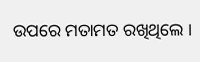ଉପରେ ମତାମତ ରଖିଥିଲେ ।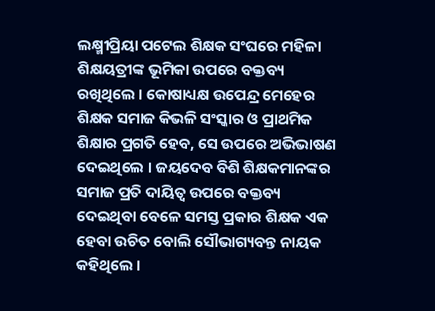ଲକ୍ଷ୍ମୀପ୍ରିୟା ପଟେଲ ଶିକ୍ଷକ ସଂଘରେ ମହିଳା ଶିକ୍ଷୟତ୍ରୀଙ୍କ ଭୂମିକା ଉପରେ ବକ୍ତବ୍ୟ ରଖିଥିଲେ । କୋଷାଧ୍ୟକ୍ଷ ଉପେନ୍ଦ୍ର ମେହେର ଶିକ୍ଷକ ସମାଜ କିଭଳି ସଂସ୍କାର ଓ ପ୍ରାଥମିକ ଶିକ୍ଷାର ପ୍ରଗତି ହେବ, ସେ ଉପରେ ଅଭିଭାଷଣ ଦେଇଥିଲେ । ଜୟଦେବ ବିଶି ଶିକ୍ଷକମାନଙ୍କର ସମାଜ ପ୍ରତି ଦାୟିତ୍ୱ ଉପରେ ବକ୍ତବ୍ୟ ଦେଇଥିବା ବେଳେ ସମସ୍ତ ପ୍ରକାର ଶିକ୍ଷକ ଏକ ହେବା ଉଚିତ ବୋଲି ସୌଭାଗ୍ୟବନ୍ତ ନାୟକ କହିଥିଲେ ।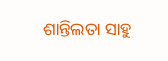ଶାନ୍ତିଲତା ସାହୁ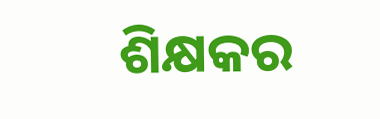ଶିକ୍ଷକର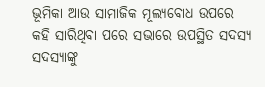ଭୂମିକା ଆଉ ସାମାଜିକ ମୂଲ୍ୟବୋଧ ଉପରେ କହି ସାରିଥିବା ପରେ ସଭାରେ ଉପସ୍ଥିତ ସଦସ୍ୟ ସଦସ୍ୟାଙ୍କୁ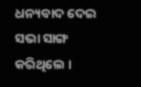ଧନ୍ୟବାଦ ଦେଇ ସଭା ସାଙ୍ଗ କରିଥିଲେ ।